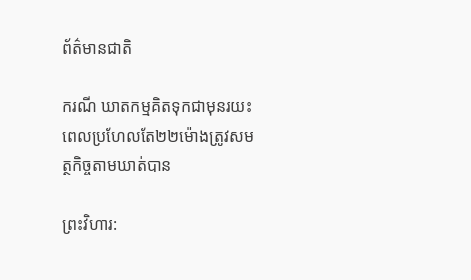ព័ត៌មានជាតិ

ករណី ឃាតកម្មគិតទុកជាមុនរយះពេលប្រហែលតែ២២ម៉ោងត្រូវសមត្ថកិច្ចតាមឃាត់បាន

ព្រះវិហារ: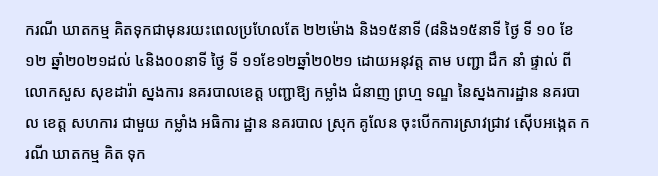ករណី ឃាតកម្ម គិតទុកជាមុនរយះពេលប្រហែលតែ ២២ម៉ោង និង១៥នាទី (៨និង១៥នាទី ថ្ងៃ ទី ១០ ខែ១២ ឆ្នាំ២០២១ដល់ ៤និង០០នាទី ថ្ងៃ ទី ១១ខែ១២ឆ្នាំ២0២១ ដោយអនុវត្ត តាម បញ្ជា ដឹក នាំ ផ្ទាល់ ពីលោកសួស សុខដារ៉ា ស្នងការ នគរបាលខេត្ត បញ្ជាឱ្យ កម្លាំង ជំនាញ ព្រហ្ម ទណ្ឌ នៃស្នងការដ្ឋាន នគរបាល ខេត្ត សហការ ជាមួយ កម្លាំង អធិការ ដ្ឋាន នគរបាល ស្រុក គូលែន ចុះបេីកការស្រាវជ្រាវ ស៊ើបអង្កេត ករណី ឃាតកម្ម គិត ទុក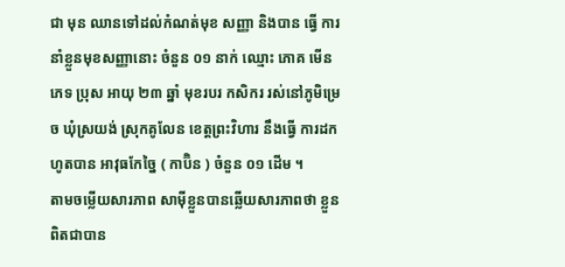ជា មុន ឈានទៅដល់កំណត់មុខ សញ្ញា និងបាន ធ្វើ ការ នាំខ្លួនមុខសញ្ញានោះ ចំនួន ០១ នាក់ ឈ្មោះ ភោគ មើន ភេទ ប្រុស អាយុ ២៣ ឆ្នាំ មុខរបរ កសិករ រស់នៅភូមិម្រេច ឃុំស្រយង់ ស្រុកគូលែន ខេត្តព្រះវិហារ នឹងធ្វើ ការដកហូតបាន អាវុធកែច្នៃ ( កាប៊ិន ) ចំនួន ០១ ដើម ។
តាមចម្លើយសារភាព សាម៉ីខ្លួនបានឆ្លើយសារភាពថា ខ្លួនពិតជាបាន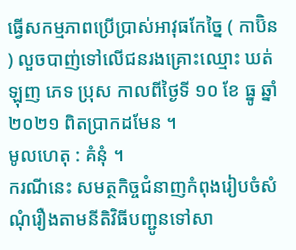ធ្វើសកម្មភាពប្រើប្រាស់អាវុធកែច្នៃ ( កាប៊ិន ) លួចបាញ់ទៅលើជនរងគ្រោះឈ្មោះ ឃត់ ឡុញ ភេទ ប្រុស កាលពីថ្ងៃទី ១០ ខែ ធ្នូ ឆ្នាំ ២០២១ ពិតប្រាកដមែន ។
មូលហេតុ : គំនុំ ។
ករណីនេះ សមត្ថកិច្ចជំនាញកំពុងរៀបចំសំណុំរឿងតាមនីតិវិធីបញ្ជូនទៅសា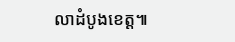លាដំបូងខេត្ត៕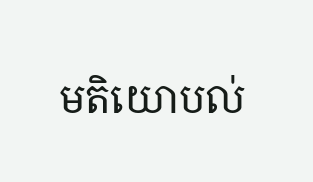មតិយោបល់